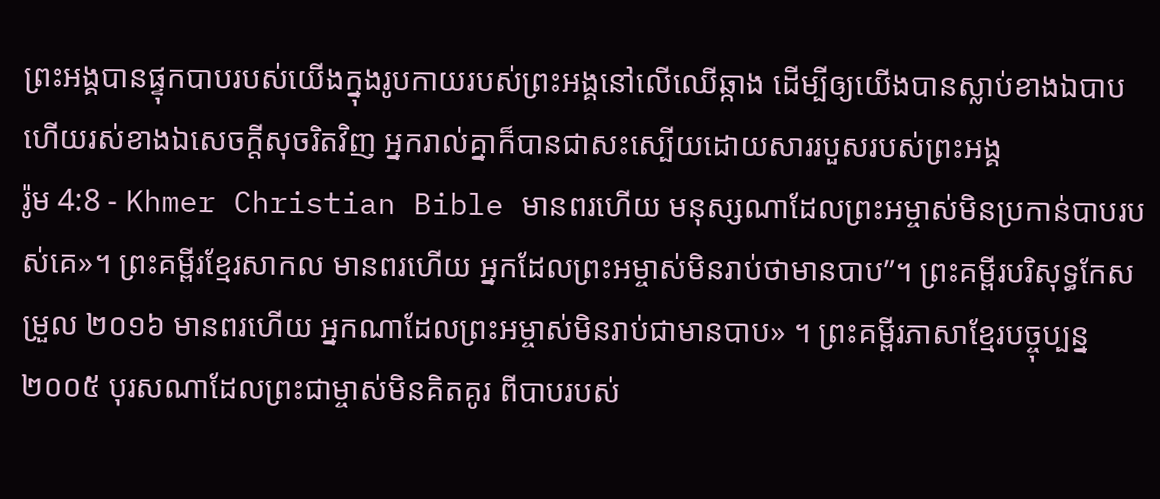ព្រះអង្គបានផ្ទុកបាបរបស់យើងក្នុងរូបកាយរបស់ព្រះអង្គនៅលើឈើឆ្កាង ដើម្បីឲ្យយើងបានស្លាប់ខាងឯបាប ហើយរស់ខាងឯសេចក្ដីសុចរិតវិញ អ្នករាល់គ្នាក៏បានជាសះស្បើយដោយសាររបួសរបស់ព្រះអង្គ
រ៉ូម 4:8 - Khmer Christian Bible មានពរហើយ មនុស្សណាដែលព្រះអម្ចាស់មិនប្រកាន់បាបរបស់គេ»។ ព្រះគម្ពីរខ្មែរសាកល មានពរហើយ អ្នកដែលព្រះអម្ចាស់មិនរាប់ថាមានបាប”។ ព្រះគម្ពីរបរិសុទ្ធកែសម្រួល ២០១៦ មានពរហើយ អ្នកណាដែលព្រះអម្ចាស់មិនរាប់ជាមានបាប» ។ ព្រះគម្ពីរភាសាខ្មែរបច្ចុប្បន្ន ២០០៥ បុរសណាដែលព្រះជាម្ចាស់មិនគិតគូរ ពីបាបរបស់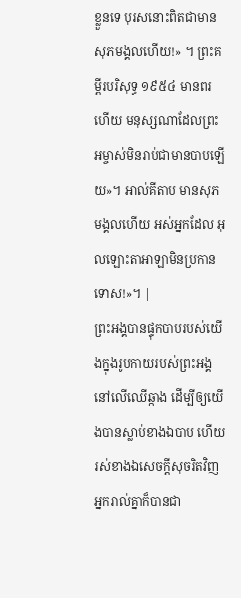ខ្លួនទេ បុរសនោះពិតជាមានសុភមង្គលហើយ!» ។ ព្រះគម្ពីរបរិសុទ្ធ ១៩៥៤ មានពរហើយ មនុស្សណាដែលព្រះអម្ចាស់មិនរាប់ជាមានបាបឡើយ»។ អាល់គីតាប មានសុភមង្គលហើយ អស់អ្នកដែល អុលឡោះតាអាឡាមិនប្រកានទោស!»។ |
ព្រះអង្គបានផ្ទុកបាបរបស់យើងក្នុងរូបកាយរបស់ព្រះអង្គនៅលើឈើឆ្កាង ដើម្បីឲ្យយើងបានស្លាប់ខាងឯបាប ហើយរស់ខាងឯសេចក្ដីសុចរិតវិញ អ្នករាល់គ្នាក៏បានជា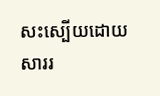សះស្បើយដោយសាររ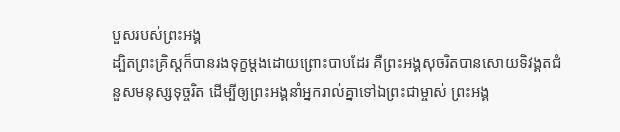បួសរបស់ព្រះអង្គ
ដ្បិតព្រះគ្រិស្ដក៏បានរងទុក្ខម្ដងដោយព្រោះបាបដែរ គឺព្រះអង្គសុចរិតបានសោយទិវង្គតជំនួសមនុស្សទុច្ចរិត ដើម្បីឲ្យព្រះអង្គនាំអ្នករាល់គ្នាទៅឯព្រះជាម្ចាស់ ព្រះអង្គ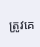ត្រូវគេ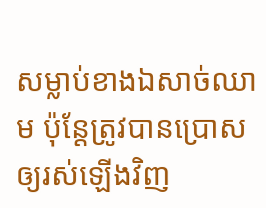សម្លាប់ខាងឯសាច់ឈាម ប៉ុន្ដែត្រូវបានប្រោសឲ្យរស់ឡើងវិញ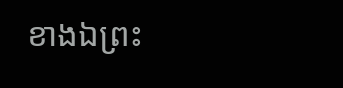ខាងឯព្រះ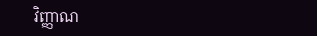វិញ្ញាណ